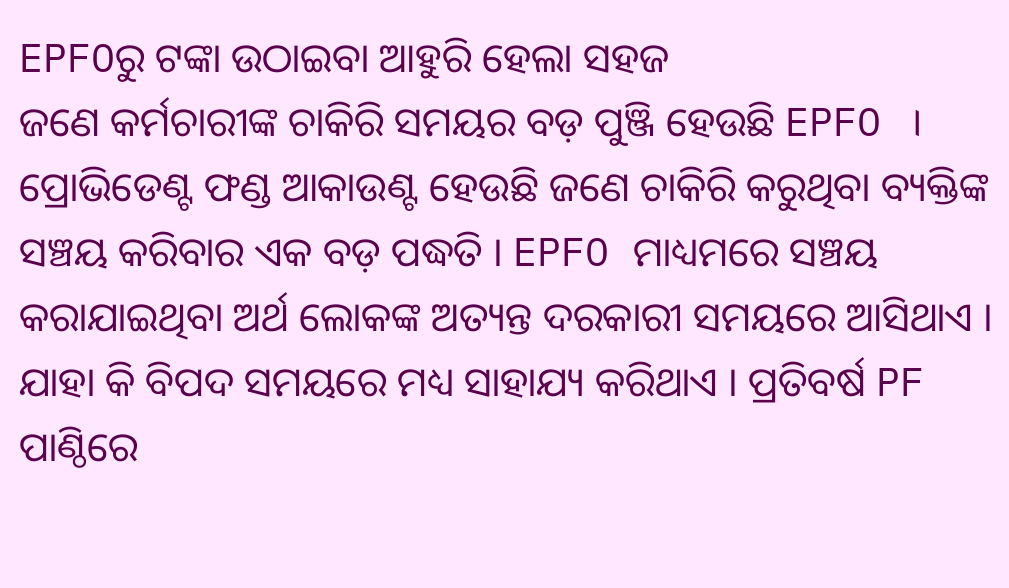EPFOରୁ ଟଙ୍କା ଉଠାଇବା ଆହୁରି ହେଲା ସହଜ
ଜଣେ କର୍ମଚାରୀଙ୍କ ଚାକିରି ସମୟର ବଡ଼ ପୁଞ୍ଜି ହେଉଛି EPFO । ପ୍ରୋଭିଡେଣ୍ଟ ଫଣ୍ଡ ଆକାଉଣ୍ଟ ହେଉଛି ଜଣେ ଚାକିରି କରୁଥିବା ବ୍ୟକ୍ତିଙ୍କ ସଞ୍ଚୟ କରିବାର ଏକ ବଡ଼ ପଦ୍ଧତି । EPFO ମାଧ୍ୟମରେ ସଞ୍ଚୟ କରାଯାଇଥିବା ଅର୍ଥ ଲୋକଙ୍କ ଅତ୍ୟନ୍ତ ଦରକାରୀ ସମୟରେ ଆସିଥାଏ । ଯାହା କି ବିପଦ ସମୟରେ ମଧ୍ୟ ସାହାଯ୍ୟ କରିଥାଏ । ପ୍ରତିବର୍ଷ PF ପାଣ୍ଠିରେ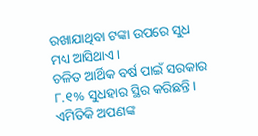ରଖାଯାଥିବା ଟଙ୍କା ଉପରେ ସୁଧ ମଧ୍ୟ ଆସିଥାଏ ।
ଚଳିତ ଆର୍ଥିକ ବର୍ଷ ପାଇଁ ସରକାର ୮.୧% ସୁଧହାର ସ୍ଥିର କରିଛନ୍ତି । ଏମିତିକି ଅପଣଙ୍କ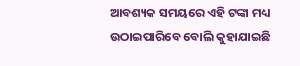ଆବଶ୍ୟକ ସମୟରେ ଏହି ଟଙ୍କା ମଧ୍ୟ ଉଠାଇପାରିବେ ବୋଲି କୁହାଯାଇଛି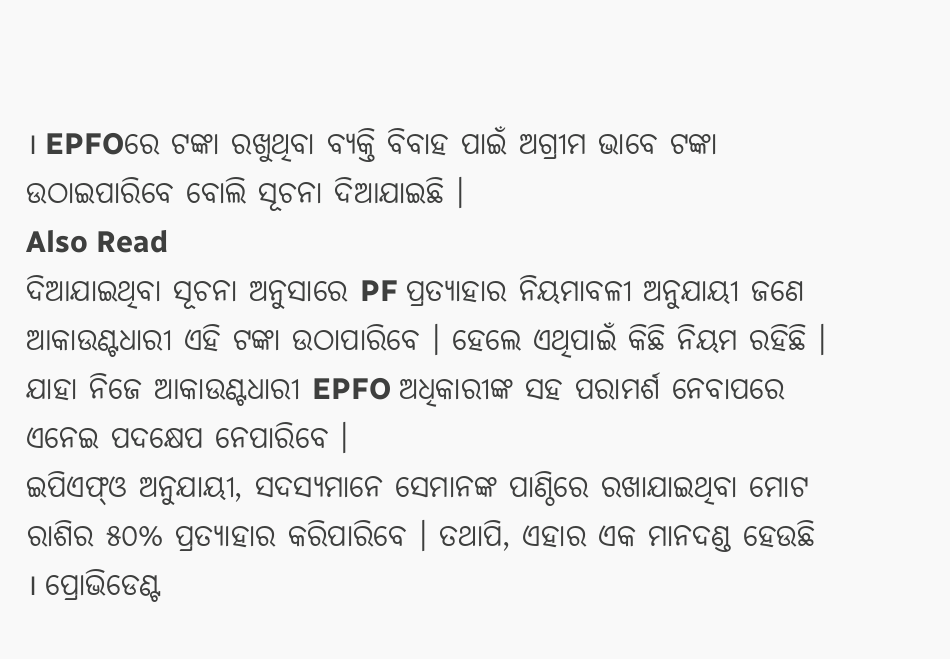। EPFOରେ ଟଙ୍କା ରଖୁଥିବା ବ୍ୟକ୍ତି ବିବାହ ପାଇଁ ଅଗ୍ରୀମ ଭାବେ ଟଙ୍କା ଉଠାଇପାରିବେ ବୋଲି ସୂଚନା ଦିଆଯାଇଛି ।
Also Read
ଦିଆଯାଇଥିବା ସୂଚନା ଅନୁସାରେ PF ପ୍ରତ୍ୟାହାର ନିୟମାବଳୀ ଅନୁଯାୟୀ ଜଣେ ଆକାଉଣ୍ଟଧାରୀ ଏହି ଟଙ୍କା ଉଠାପାରିବେ । ହେଲେ ଏଥିପାଇଁ କିଛି ନିୟମ ରହିଛି । ଯାହା ନିଜେ ଆକାଉଣ୍ଟଧାରୀ EPFO ଅଧିକାରୀଙ୍କ ସହ ପରାମର୍ଶ ନେବାପରେ ଏନେଇ ପଦକ୍ଷେପ ନେପାରିବେ ।
ଇପିଏଫ୍ଓ ଅନୁଯାୟୀ, ସଦସ୍ୟମାନେ ସେମାନଙ୍କ ପାଣ୍ଠିରେ ରଖାଯାଇଥିବା ମୋଟ ରାଶିର ୫୦% ପ୍ରତ୍ୟାହାର କରିପାରିବେ । ତଥାପି, ଏହାର ଏକ ମାନଦଣ୍ଡ ହେଉଛି । ପ୍ରୋଭିଡେଣ୍ଟ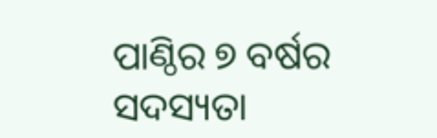ପାଣ୍ଠିର ୭ ବର୍ଷର ସଦସ୍ୟତା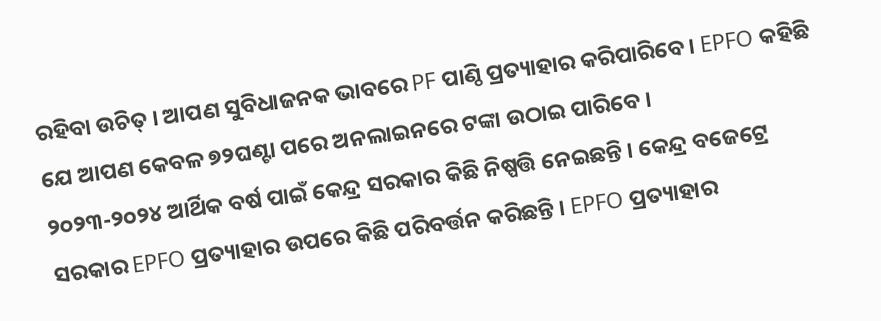ରହିବା ଉଚିତ୍ । ଆପଣ ସୁବିଧାଜନକ ଭାବରେ PF ପାଣ୍ଠି ପ୍ରତ୍ୟାହାର କରିପାରିବେ । EPFO କହିଛି ଯେ ଆପଣ କେବଳ ୭୨ଘଣ୍ଟା ପରେ ଅନଲାଇନରେ ଟଙ୍କା ଉଠାଇ ପାରିବେ ।
୨୦୨୩-୨୦୨୪ ଆର୍ଥିକ ବର୍ଷ ପାଇଁ କେନ୍ଦ୍ର ସରକାର କିଛି ନିଷ୍ପତ୍ତି ନେଇଛନ୍ତି । କେନ୍ଦ୍ର ବଜେଟ୍ରେ ସରକାର EPFO ପ୍ରତ୍ୟାହାର ଉପରେ କିଛି ପରିବର୍ତ୍ତନ କରିଛନ୍ତି । EPFO ପ୍ରତ୍ୟାହାର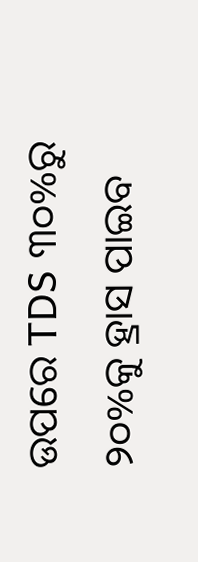ଉପରେ TDS ୩୦%ରୁ ୨୦%କୁ ହ୍ରାସ ପାଇବ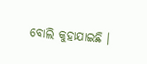ବୋଲି କୁହାଯାଇଛି ।